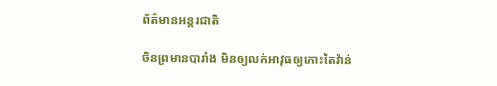ព័ត៌មានអន្តរជាតិ

ចិនព្រមានបារាំង មិនឲ្យលក់អាវុធឲ្យកោះតៃវ៉ាន់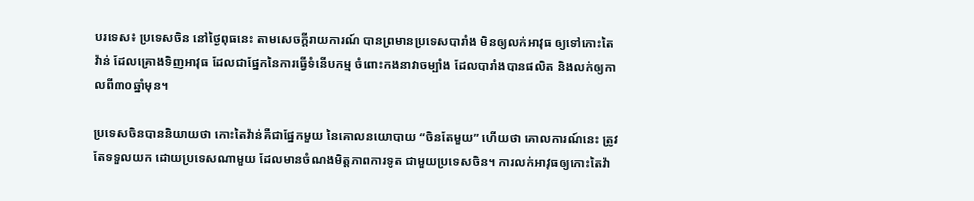បរទេស៖ ប្រទេសចិន នៅថ្ងៃពុធនេះ តាមសេចក្តីរាយការណ៍ បានព្រមានប្រទេសបារាំង មិនឲ្យលក់អាវុធ ឲ្យទៅកោះតៃវ៉ាន់ ដែលគ្រោងទិញអាវុធ ដែលជាផ្នែកនៃការធ្វើទំនើបកម្ម ចំពោះកងនាវាចម្បាំង ដែលបារាំងបានផលិត និងលក់ឲ្យកាលពី៣០ឆ្នាំមុន។

ប្រទេសចិនបាននិយាយថា កោះតៃវ៉ាន់គឺជាផ្នែកមួយ នៃគោលនយោបាយ “ចិនតែមួយ” ហើយថា គោលការណ៍នេះ ត្រូវតែទទួលយក ដោយប្រទេសណាមួយ ដែលមានចំណងមិត្តភាពការទូត ជាមួយប្រទេសចិន។ ការលក់អាវុធឲ្យកោះតៃវ៉ា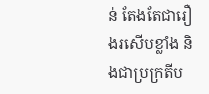ន់ តែងតែជារឿងរសើបខ្លាំង និងជាប្រក្រតីប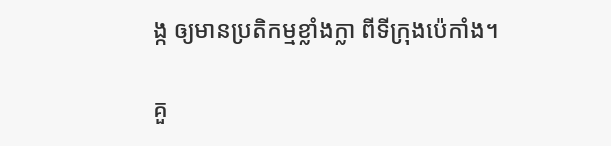ង្ក ឲ្យមានប្រតិកម្មខ្លាំងក្លា ពីទីក្រុងប៉េកាំង។

គួ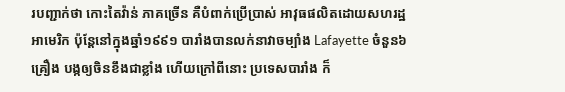របញ្ជាក់ថា កោះតៃវ៉ាន់ ភាគច្រើន គឺបំពាក់ប្រើប្រាស់ អាវុធផលិតដោយសហរដ្ឋអាមេរិក ប៉ុន្តែនៅក្នុងឆ្នាំ១៩៩១ បារាំងបានលក់នាវាចម្បាំង Lafayette ចំនួន៦គ្រឿង បង្កឲ្យចិនខឹងជាខ្លាំង ហើយក្រៅពីនោះ ប្រទេសបារាំង ក៏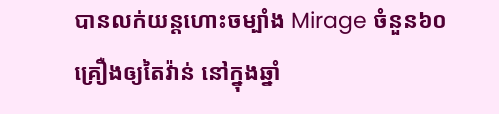បានលក់យន្តហោះចម្បាំង Mirage ចំនួន៦០គ្រឿងឲ្យតៃវ៉ាន់ នៅក្នុងឆ្នាំ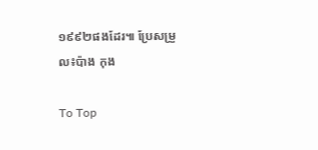១៩៩២ផងដែរ៕ ប្រែសម្រួល៖ប៉ាង កុង

To Top